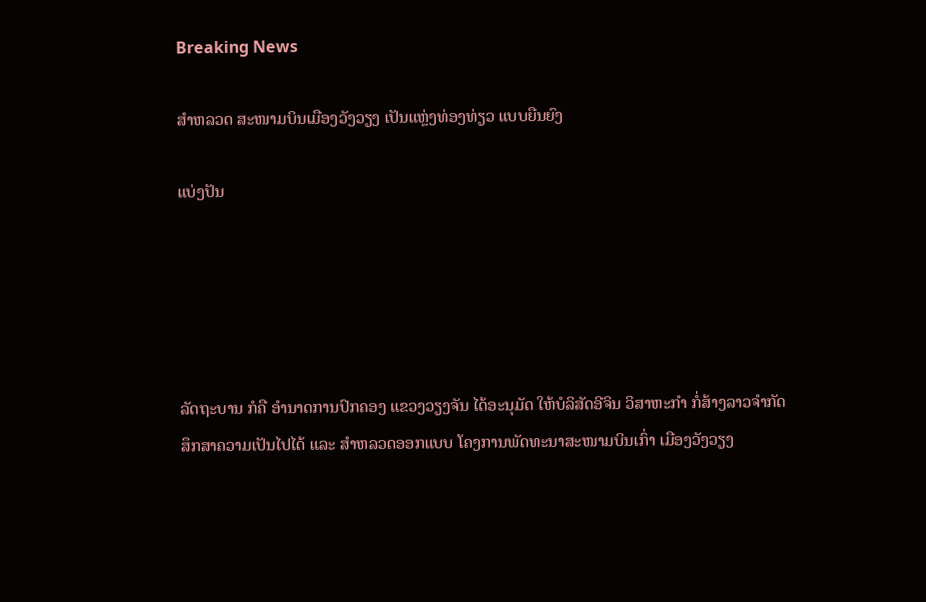Breaking News

ສຳຫລວດ ສະໜາມບິນເມືອງວັງວຽງ ເປັນແຫຼ່ງທ່ອງທ່ຽວ ແບບຍືນຍົງ

ແບ່ງປັນ





ລັດຖະບານ ກໍຄື ອຳນາດການປົກຄອງ ແຂວງວຽງຈັນ ໄດ້ອະນຸມັດ ໃຫ້ບໍລິສັດອີຈິນ ວິສາຫະກຳ ກໍ່ສ້າງລາວຈຳກັດ ສຶກສາຄວາມເປັນໄປໄດ້ ແລະ ສຳຫລວດອອກແບບ ໂຄງການພັດທະນາສະໜາມບິນເກົ່າ ເມືອງວັງວຽງ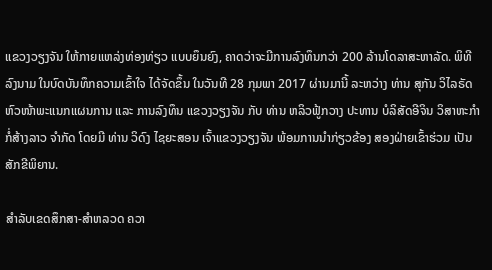ແຂວງວຽງຈັນ ໃຫ້ກາຍແຫລ່ງທ່ອງທ່ຽວ ແບບຍຶນຍົງ, ຄາດວ່າຈະມີການລົງທຶນກວ່າ 200 ລ້ານໂດລາສະຫາລັດ. ພິທີລົງນາມ ໃນບົດບັນທຶກຄວາມເຂົ້າໃຈ ໄດ້ຈັດຂຶ້ນ ໃນວັນທີ 28 ກຸມພາ 2017 ຜ່ານມານີ້ ລະຫວ່າງ ທ່ານ ສຸກັນ ວິໄລຣັດ ຫົວໜ້າພະແນກແຜນການ ແລະ ການລົງທຶນ ແຂວງວຽງຈັນ ກັບ ທ່ານ ຫລິວຟູ້ກວາງ ປະທານ ບໍລິສັດອີຈິນ ວິສາຫະກຳກໍ່ສ້າງລາວ ຈຳກັດ ໂດຍມີ ທ່ານ ວິດົງ ໄຊຍະສອນ ເຈົ້າແຂວງວຽງຈັນ ພ້ອມການນຳກ່ຽວຂ້ອງ ສອງຝ່າຍເຂົ້າຮ່ວມ ເປັນສັກຂີພິຍານ.

ສຳລັບເຂດສຶກສາ-ສຳຫລວດ ຄວາ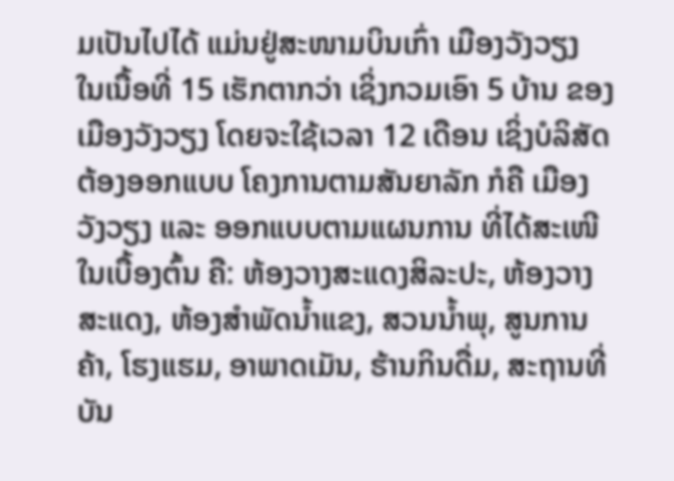ມເປັນໄປໄດ້ ແມ່ນຢູ່ສະໜາມບິນເກົ່າ ເມືອງວັງວຽງ ໃນເນື້ອທີ່ 15 ເຮັກຕາກວ່າ ເຊິ່ງກວມເອົາ 5 ບ້ານ ຂອງເມືອງວັງວຽງ ໂດຍຈະໃຊ້ເວລາ 12 ເດືອນ ເຊິ່ງບໍລິສັດ ຕ້ອງອອກແບບ ໂຄງການຕາມສັນຍາລັກ ກໍຄື ເມືອງວັງວຽງ ແລະ ອອກແບບຕາມແຜນການ ທີ່ໄດ້ສະເໜີ ໃນເບື້ອງຕົ້ນ ຄື: ຫ້ອງວາງສະແດງສິລະປະ, ຫ້ອງວາງສະແດງ, ຫ້ອງສຳພັດນ້ຳແຂງ, ສວນນ້ຳພຸ, ສູນການຄ້າ, ໂຮງແຮມ, ອາພາດເມັນ, ຮ້ານກິນດື່ມ, ສະຖານທີ່ບັນ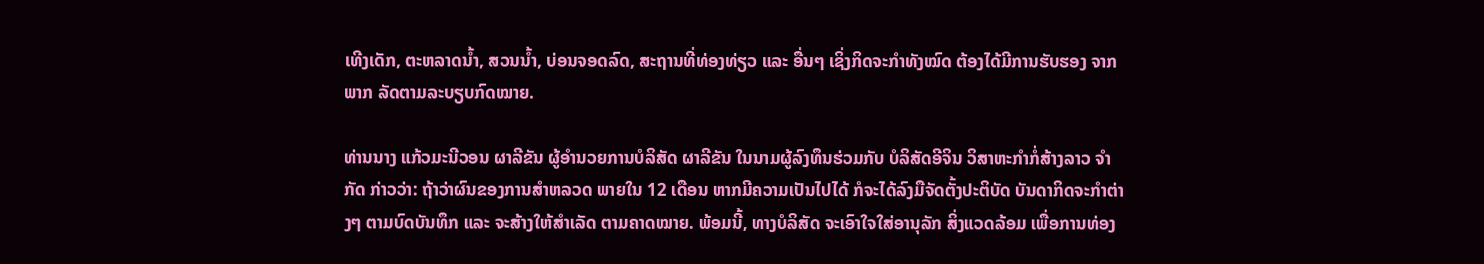ເທີງເດັກ, ຕະຫລາດນ້ຳ, ສວນນ້ຳ, ບ່ອນຈອດລົດ, ສະຖານທີ່ທ່ອງທ່ຽວ ແລະ ອື່ນໆ ເຊິ່ງກິດຈະກຳທັງໝົດ ຕ້ອງໄດ້ມີການຮັບຮອງ ຈາກພາກ ລັດຕາມລະບຽບກົດໝາຍ.

ທ່ານນາງ ແກ້ວມະນີວອນ ຜາລີຂັນ ຜູ້ອຳນວຍການບໍລິສັດ ຜາລີຂັນ ໃນນາມຜູ້ລົງທຶນຮ່ວມກັບ ບໍລິສັດອີຈິນ ວິສາຫະກຳກໍ່ສ້າງລາວ ຈຳກັດ ກ່າວວ່າ: ຖ້າວ່າຜົນຂອງການສຳຫລວດ ພາຍໃນ 12 ເດືອນ ຫາກມີຄວາມເປັນໄປໄດ້ ກໍຈະໄດ້ລົງມືຈັດຕັ້ງປະຕິບັດ ບັນດາກິດຈະກຳຕ່າງໆ ຕາມບົດບັນທຶກ ແລະ ຈະສ້າງໃຫ້ສຳເລັດ ຕາມຄາດໝາຍ. ພ້ອມນີ້, ທາງບໍລິສັດ ຈະເອົາໃຈໃສ່ອານຸລັກ ສິ່ງແວດລ້ອມ ເພື່ອການທ່ອງ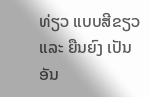ທ່ຽວ ແບບສີຂຽວ ແລະ ຍືນຍົງ ເປັນອັນ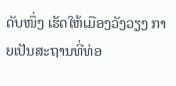ດັບໜຶ່ງ ເຮັດໃຫ້ເມືອງວັງວຽງ ກາຍເປັນສະຖານທີ່ທ່ອ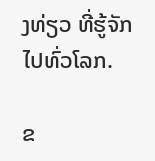ງທ່ຽວ ທີ່ຮູ້ຈັກໄປທົ່ວໂລກ.

ຂ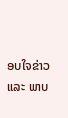ອບໃຈຂ່າວ ແລະ ພາບ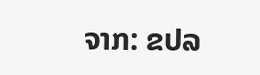ຈາກ: ຂປລ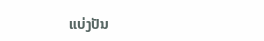ແບ່ງປັນ